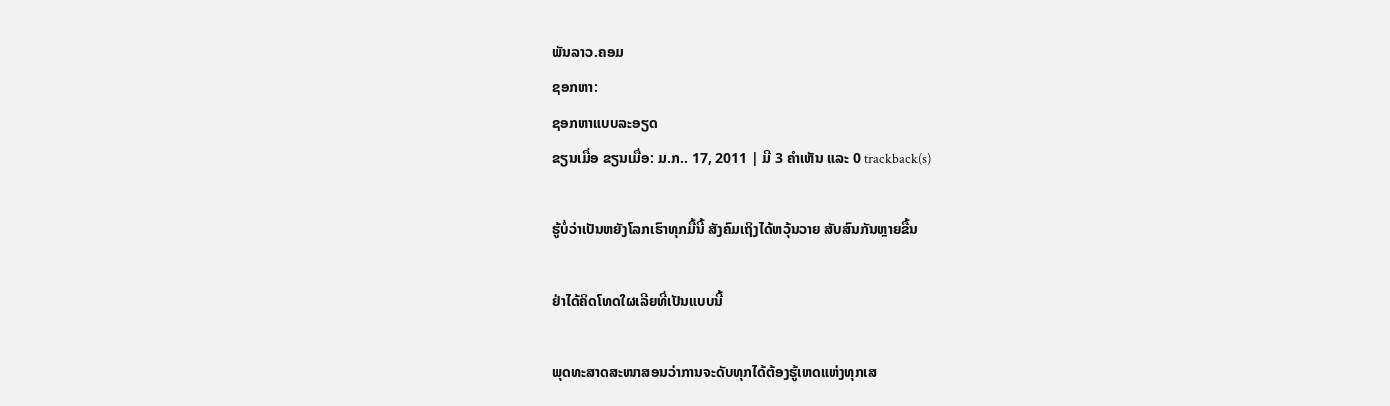ພັນລາວ.ຄອມ
ຊອກຫາ:
ຊອກຫາແບບລະອຽດ
ຂຽນເມື່ອ ຂຽນເມື່ອ: ມ.ກ.. 17, 2011 | ມີ 3 ຄຳເຫັນ ແລະ 0 trackback(s)

ຮູ້ບໍ່ວ່າເປັນຫຍັງໂລກເຮົາທຸກມື້ນີ້ ສັງຄົມເຖິງໄດ້ຫວຸ້ນວາຍ ສັບສົນກັນຫຼາຍຂື້ນ

ຢ່າໄດ້ຄິດໂທດໃຜເລີຍທີ່ເປັນແບບນີ້

ພຸດທະສາດສະໜາສອນວ່າການຈະດັບທຸກໄດ້ຕ້ອງຮູ້ເຫດແຫ່ງທຸກເສ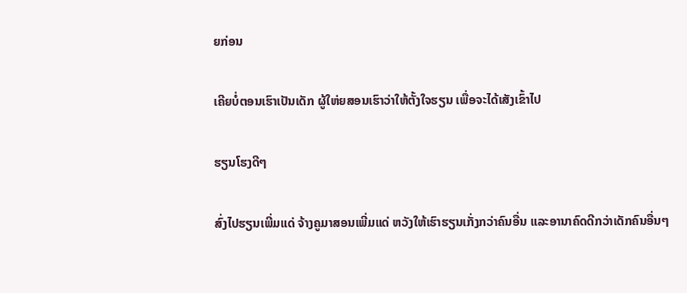ຍກ່ອນ

ເຄີຍບໍ່ຕອນເຮົາເປັນເດັກ ຜູ້ໃຫ່ຍສອນເຮົາວ່າໃຫ້ຕັ້ງໃຈຮຽນ ເພື່ອຈະໄດ້ເສັງເຂົ້າໄປ

ຮຽນໂຮງດີໆ

ສົ່ງໄປຮຽນເພີ່ມແດ່ ຈ້າງຄູມາສອນເພີ່ມແດ່ ຫວັງໃຫ້ເຮົາຮຽນເກັ່ງກວ່າຄົນອື່ນ ແລະອານາຄົດດີກວ່າເດັກຄົນອື່ນໆ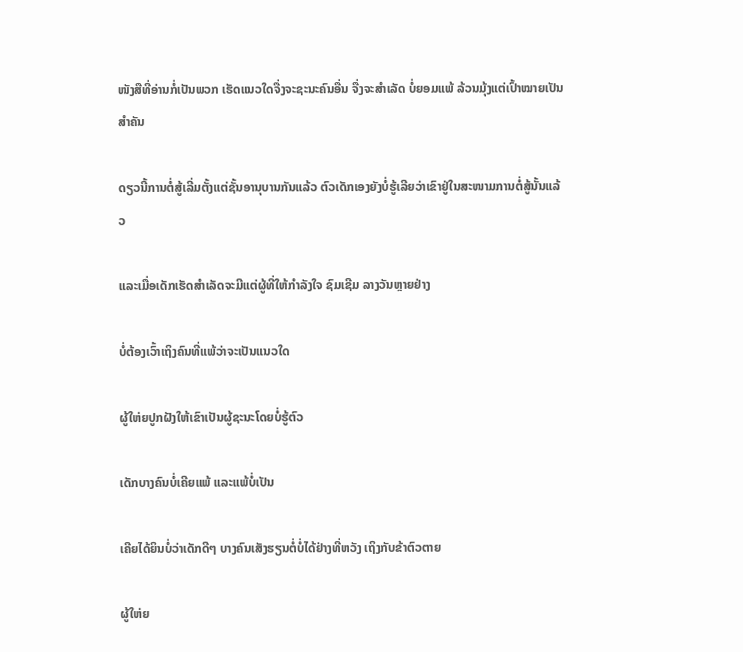ໜັງສືທີ່ອ່ານກໍ່ເປັນພວກ ເຮັດແນວໃດຈື່ງຈະຊະນະຄົນອື່ນ ຈື່ງຈະສຳເລັດ ບໍ່ຍອມແພ້ ລ້ວນມຸ້ງແຕ່ເປົ້າໝາຍເປັນສຳຄັນ

ດຽວນີ້ການຕໍ່ສູ້ເລີ່ມຕັ້ງແຕ່ຊັ້ນອານຸບານກັນແລ້ວ ຕົວເດັກເອງຍັງບໍ່ຮູ້ເລີຍວ່າເຂົາຢູ່ໃນສະໜາມການຕໍ່ສູ້ນັ້ນແລ້ວ

ແລະເມື່ອເດັກເຮັດສຳເລັດຈະມີແຕ່ຜູ້ທີ່ໃຫ້ກຳລັງໃຈ ຊົມເຊີມ ລາງວັນຫຼາຍຢ່າງ

ບໍ່ຕ້ອງເວົ້າເຖິງຄົນທີ່ແພ້ວ່າຈະເປັນແນວໃດ

ຜູ້ໃຫ່ຍປູກຝັງໃຫ້ເຂົາເປັນຜູ້ຊະນະໂດຍບໍ່ຮູ້ຕົວ

ເດັກບາງຄົນບໍ່ເຄີຍແພ້ ແລະແພ້ບໍ່ເປັນ

ເຄີຍໄດ້ຍິນບໍ່ວ່າເດັກດີໆ ບາງຄົນເສັງຮຽນຕໍ່ບໍ່ໄດ້ຢ່າງທີ່ຫວັງ ເຖິງກັບຂ້າຕົວຕາຍ

ຜູ້ໃຫ່ຍ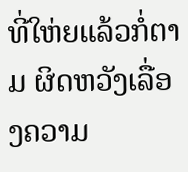ທີ່ໃຫ່ຍແລ້ວກໍ່ຕາມ ຜິດຫວັງເລື່ອງຄວາມ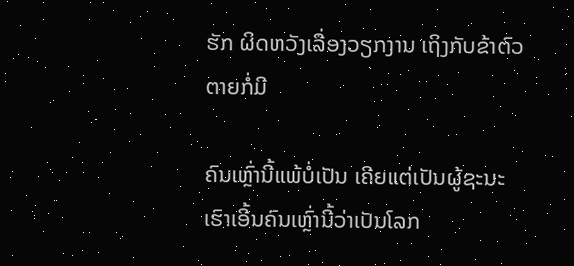ຮັກ ຜິດຫວັງເລື່ອງວຽກງານ ເຖິງກັບຂ້າຕົວຕາຍກໍ່ມີ

ຄົນເຫຼົ່ານີ້ແພ້ບໍ່ເປັນ ເຄີຍແຕ່ເປັນຜູ້ຊະນະ ເຮົາເອີ້ນຄົນເຫຼົ່ານີ້ວ່າເປັນໂລກ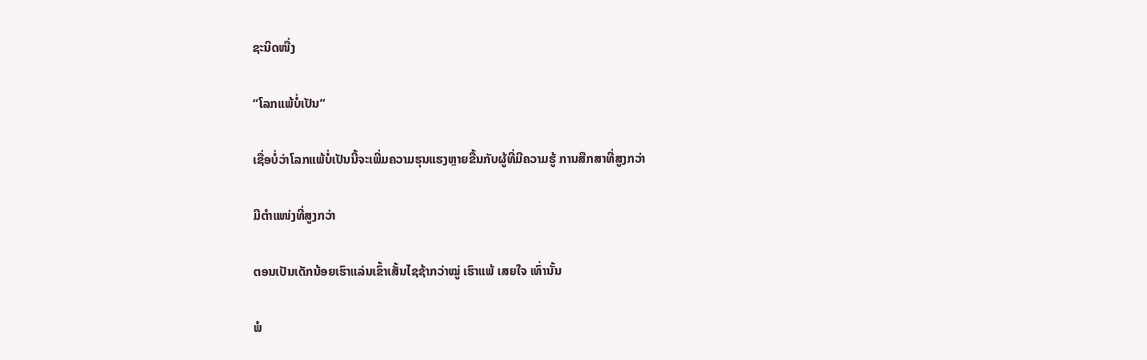ຊະນິດໜື່ງ

“ໂລກແພ້ບໍ່ເປັນ“

ເຊື່ອບໍ່ວ່າໂລກແພ້ບໍ່ເປັນນີ້ຈະເພີ່ມຄວາມຮຸນແຮງຫຼາຍຂື້ນກັບຜູ້ທີ່ມີຄວາມຮູ້ ການສືກສາທີ່ສູງກວ່າ

ມີຕຳແໜ່ງທີ່ສູງກວ່າ

ຕອນເປັນເດັກນ້ອຍເຮົາແລ່ນເຂົ້າເສັ້ນໄຊຊ້າກວ່າໝູ່ ເຮົາແພ້ ເສຍໃຈ ເທົ່ານັ້ນ

ພໍ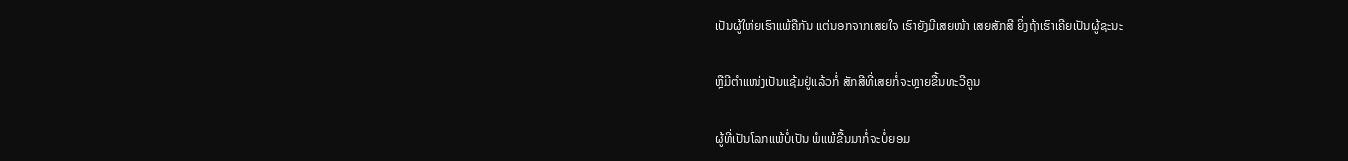ເປັນຜູ້ໃຫ່ຍເຮົາແພ້ຄືກັນ ແຕ່ນອກຈາກເສຍໃຈ ເຮົາຍັງມີເສຍໜ້າ ເສຍສັກສີ ຍິ່ງຖ້າເຮົາເຄີຍເປັນຜູ້ຊະນະ

ຫຼືມີຕຳແໜ່ງເປັນແຊ້ມຢູ່ແລ້ວກໍ່ ສັກສີທີ່ເສຍກໍ່ຈະຫຼາຍຂື້ນທະວີຄູນ

ຜູ້ທີ່ເປັນໂລກແພ້ບໍ່ເປັນ ພໍແພ້ຂື້ນມາກໍ່ຈະບໍ່ຍອມ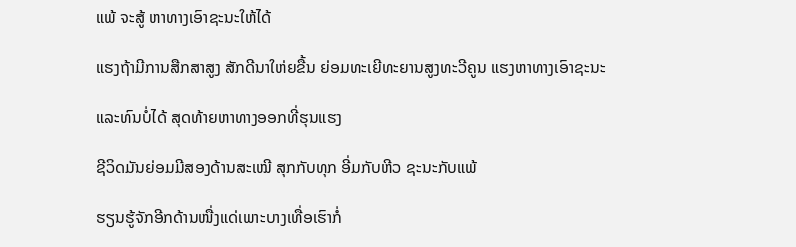ແພ້ ຈະສູ້ ຫາທາງເອົາຊະນະໃຫ້ໄດ້

ແຮງຖ້າມີການສືກສາສູງ ສັກດີນາໃຫ່ຍຂື້ນ ຍ່ອມທະເຍີທະຍານສູງທະວີຄູນ ແຮງຫາທາງເອົາຊະນະ

ແລະທົນບໍ່ໄດ້ ສຸດທ້າຍຫາທາງອອກທີ່ຮຸນແຮງ

ຊີວິດມັນຍ່ອມມີສອງດ້ານສະເໝີ ສຸກກັບທຸກ ອີ່ມກັບຫີວ ຊະນະກັບແພ້

ຮຽນຮູ້ຈັກອີກດ້ານໜື່ງແດ່ເພາະບາງເທື່ອເຮົາກໍ່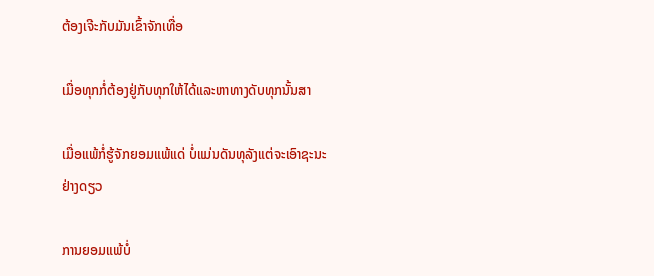ຕ້ອງເຈີະກັບມັນເຂົ້າຈັກເທື່ອ

ເມື່ອທຸກກໍ່ຕ້ອງຢູ່ກັບທຸກໃຫ້ໄດ້ແລະຫາທາງດັບທຸກນັ້ນສາ

ເມື່ອແພ້ກໍ່ຮູ້ຈັກຍອມແພ້ແດ່ ບໍ່ແມ່ນດັນທຸລັງແຕ່ຈະເອົາຊະນະຢ່າງດຽວ

ການຍອມແພ້ບໍ່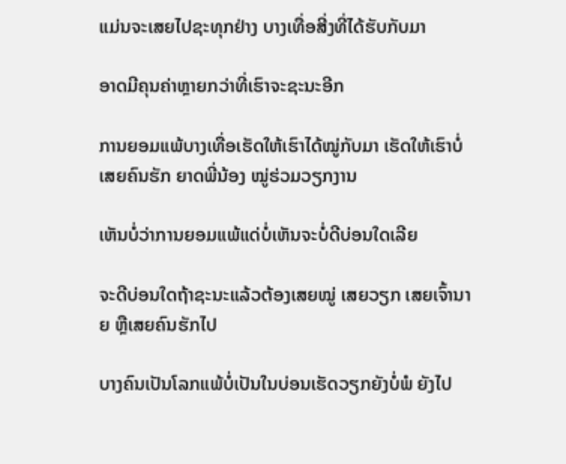ແມ່ນຈະເສຍໄປຊະທຸກຢ່າງ ບາງເທື່ອສີ່ງທີ່ໄດ້ຮັບກັບມາ

ອາດມີຄຸນຄ່າຫຼາຍກວ່າທີ່ເຮົາຈະຊະນະອີກ

ການຍອມແພ້ບາງເທື່ອເຮັດໃຫ້ເຮົາໄດ້ໝູ່ກັບມາ ເຮັດໃຫ້ເຮົາບໍ່ເສຍຄົນຮັກ ຍາດພີ່ນ້ອງ ໝູ່ຮ່ວມວຽກງານ

ເຫັນບໍ່ວ່າການຍອມແພ້ແດ່ບໍ່ເຫັນຈະບໍ່ດີບ່ອນໃດເລີຍ

ຈະດີບ່ອນໃດຖ້າຊະນະແລ້ວຕ້ອງເສຍໝູ່ ເສຍວຽກ ເສຍເຈົ້ານາຍ ຫຼືເສຍຄົນຮັກໄປ

ບາງຄົນເປັນໂລກແພ້ບໍ່ເປັນໃນບ່ອນເຮັດວຽກຍັງບໍ່ພໍ ຍັງໄປ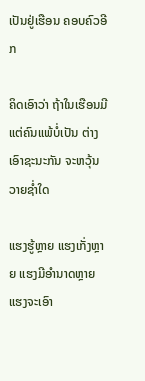ເປັນຢູ່ເຮືອນ ຄອບຄົວອີກ

ຄິດເອົາວ່າ ຖ້າໃນເຮືອນມີແຕ່ຄົນແພ້ບໍ່ເປັນ ຕ່າງເອົາຊະນະກັນ ຈະຫວຸ້ນວາຍຊ່ຳໃດ

ແຮງຮູ້ຫຼາຍ ແຮງເກັ່ງຫຼາຍ ແຮງມີອຳນາດຫຼາຍ ແຮງຈະເອົາ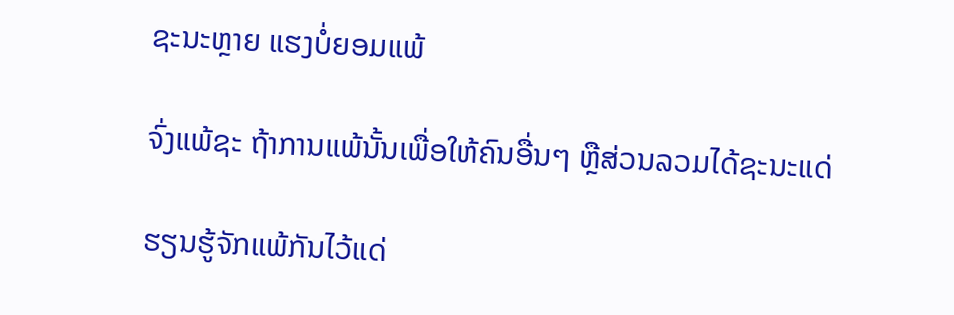ຊະນະຫຼາຍ ແຮງບໍ່ຍອມແພ້

ຈົ່ງແພ້ຊະ ຖ້າການແພ້ນັ້ນເພື່ອໃຫ້ຄົນອື່ນໆ ຫຼືສ່ວນລວມໄດ້ຊະນະແດ່

ຮຽນຮູ້ຈັກແພ້ກັນໄວ້ແດ່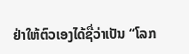ຢ່າໃຫ້ຕົວເອງໄດ້ຊື່ວ່າເປັນ “ໂລກ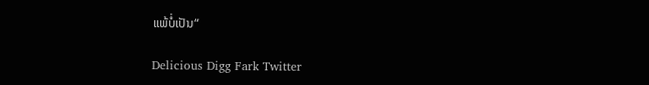ແພ້ບໍ່ເປັນ“

Delicious Digg Fark Twitter